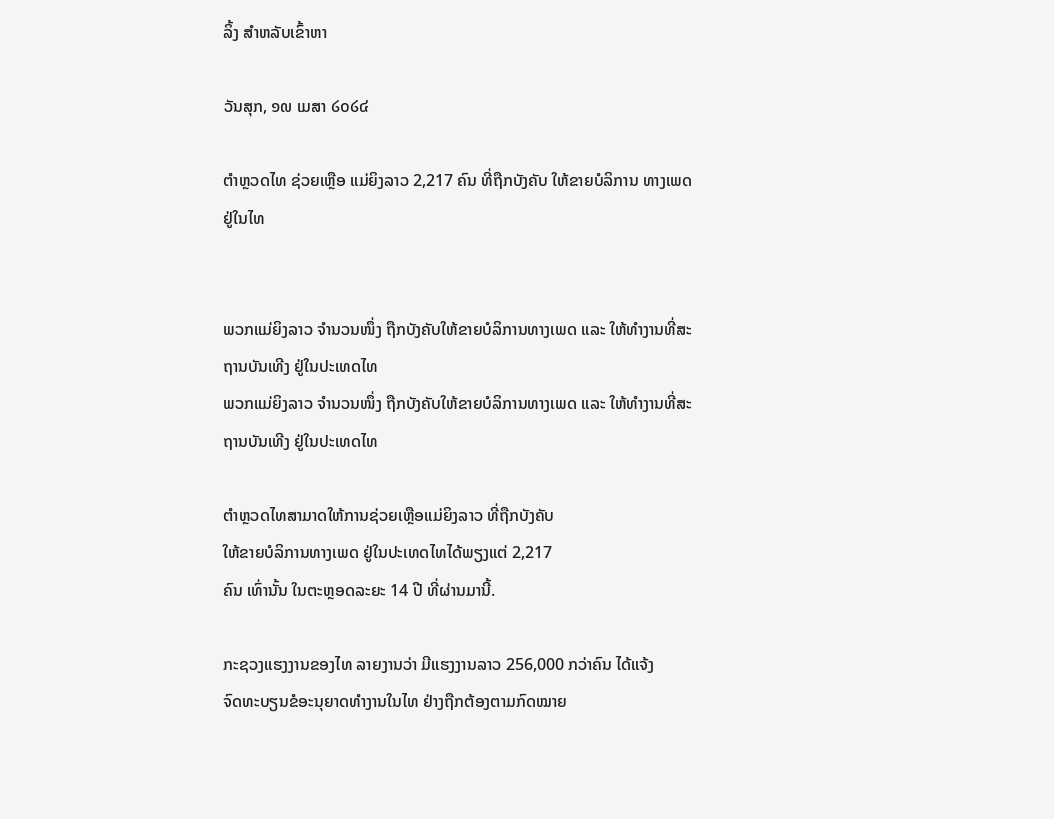ລິ້ງ ສຳຫລັບເຂົ້າຫາ

ວັນສຸກ, ໑໙ ເມສາ ໒໐໒໔

ຕຳຫຼວດໄທ ຊ່ວຍເຫຼືອ ແມ່ຍິງລາວ 2,217 ຄົນ ທີ່ຖືກບັງຄັບ ໃຫ້ຂາຍບໍລິການ ທາງເພດຢູ່ໃນໄທ


ພວກແມ່ຍິງລາວ ຈຳນວນໜຶ່ງ ຖືກບັງຄັບໃຫ້ຂາຍບໍລິການທາງເພດ ແລະ ໃຫ້ທຳງານທີ່ສະຖານບັນເທີງ ຢູ່ໃນປະເທດໄທ
ພວກແມ່ຍິງລາວ ຈຳນວນໜຶ່ງ ຖືກບັງຄັບໃຫ້ຂາຍບໍລິການທາງເພດ ແລະ ໃຫ້ທຳງານທີ່ສະຖານບັນເທີງ ຢູ່ໃນປະເທດໄທ

ຕຳຫຼວດໄທສາມາດໃຫ້ການຊ່ວຍເຫຼືອແມ່ຍິງລາວ ທີ່ຖືກບັງຄັບ
ໃຫ້ຂາຍບໍລິການທາງເພດ ຢູ່ໃນປະເທດໄທໄດ້ພຽງແຕ່ 2,217
ຄົນ ເທົ່ານັ້ນ ໃນຕະຫຼອດລະຍະ 14 ປີ ທີ່ຜ່ານມານີ້.

ກະຊວງແຮງງານຂອງໄທ ລາຍງານວ່າ ມີແຮງງານລາວ 256,000 ກວ່າຄົນ ໄດ້ແຈ້ງ
ຈົດທະບຽນຂໍອະນຸຍາດທຳງານໃນໄທ ຢ່າງຖືກຕ້ອງຕາມກົດໝາຍ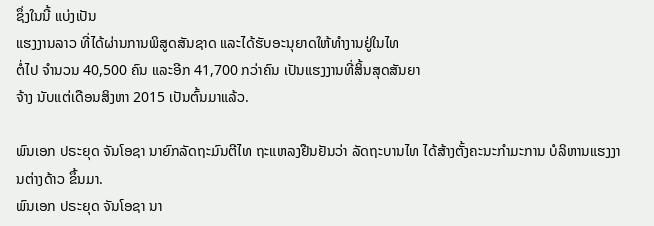ຊຶ່ງໃນນີ້ ແບ່ງເປັນ
ແຮງງານລາວ ທີ່ໄດ້ຜ່ານການພິສູດສັນຊາດ ແລະໄດ້ຮັບອະນຸຍາດໃຫ້ທຳງານຢູ່ໃນໄທ
ຕໍ່ໄປ ຈຳນວນ 40,500 ຄົນ ແລະອີກ 41,700 ກວ່າຄົນ ເປັນແຮງງານທີ່ສິ້ນສຸດສັນຍາ
ຈ້າງ ນັບແຕ່ເດືອນສິງຫາ 2015 ເປັນຕົ້ນມາແລ້ວ.

ພົນເອກ ປຣະຍຸດ ຈັນໂອຊາ ນາຍົກລັດຖະມົນຕີໄທ ຖະແຫລງຢືນຢັນວ່າ ລັດຖະບານໄທ ໄດ້ສ້າງຕັ້ງຄະນະກຳມະການ ບໍລິຫານແຮງງານຕ່າງດ້າວ ຂຶ້ນມາ.
ພົນເອກ ປຣະຍຸດ ຈັນໂອຊາ ນາ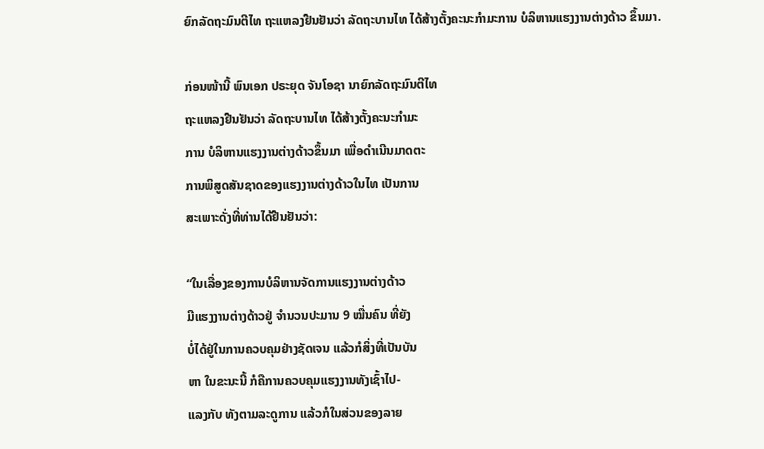ຍົກລັດຖະມົນຕີໄທ ຖະແຫລງຢືນຢັນວ່າ ລັດຖະບານໄທ ໄດ້ສ້າງຕັ້ງຄະນະກຳມະການ ບໍລິຫານແຮງງານຕ່າງດ້າວ ຂຶ້ນມາ.

ກ່ອນໜ້ານີ້ ພົນເອກ ປຣະຍຸດ ຈັນໂອຊາ ນາຍົກລັດຖະມົນຕີໄທ
ຖະແຫລງຢືນຢັນວ່າ ລັດຖະບານໄທ ໄດ້ສ້າງຕັ້ງຄະນະກຳມະ
ການ ບໍລິຫານແຮງງານຕ່າງດ້າວຂຶ້ນມາ ເພື່ອດຳເນີນມາດຕະ
ການພິສູດສັນຊາດຂອງແຮງງານຕ່າງດ້າວໃນໄທ ເປັນການ
ສະເພາະດັ່ງທີ່ທ່ານໄດ້ຢືນຢັນວ່າ:

“ໃນເລື່ອງຂອງການບໍລິຫານຈັດການແຮງງານຕ່າງດ້າວ
ມີແຮງງານຕ່າງດ້າວຢູ່ ຈຳນວນປະມານ 9 ໝື່ນຄົນ ທີ່ຍັງ
ບໍ່ໄດ້ຢູ່ໃນການຄວບຄຸມຢ່າງຊັດເຈນ ແລ້ວກໍສິ່ງທີ່ເປັນບັນ
ຫາ ໃນຂະນະນີ້ ກໍຄືການຄວບຄຸມແຮງງານທັງເຊົ້າໄປ-
ແລງກັບ ທັງຕາມລະດູການ ແລ້ວກໍໃນສ່ວນຂອງລາຍ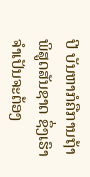ປີ ບັນຫາກໍຄືການຖ້າ
ພິສູດສັນຊາດ ຊຶ່ງເຮົາຈຳເປັນຈະຕ້ອງ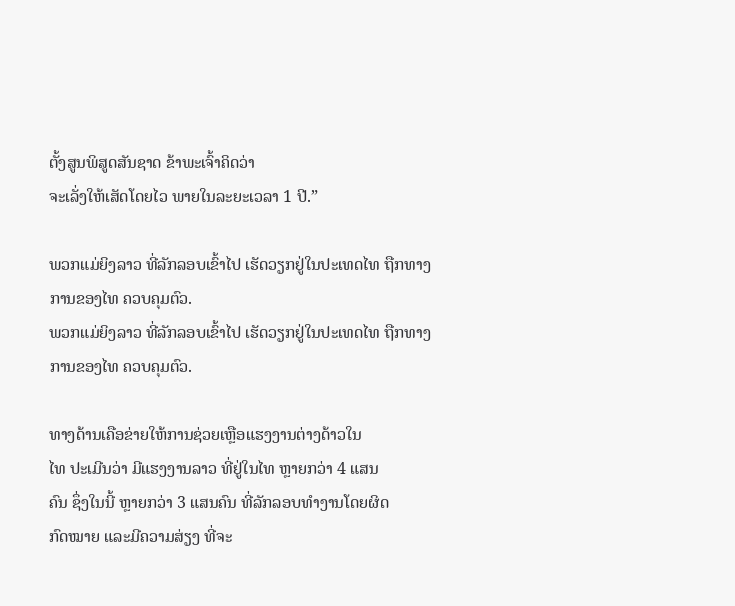ຕັ້ງສູນພິສູດສັນຊາດ ຂ້າພະເຈົ້າຄິດວ່າ
ຈະເລັ່ງໃຫ້ເສັດໂດຍໄວ ພາຍໃນລະຍະເວລາ 1 ປີ.”

ພວກແມ່ຍິງລາວ ທີ່ລັກລອບເຂົ້າໄປ ເຮັດວຽກຢູ່ໃນປະເທດໄທ ຖືກທາງການຂອງໄທ ຄວບຄຸມຕົວ.
ພວກແມ່ຍິງລາວ ທີ່ລັກລອບເຂົ້າໄປ ເຮັດວຽກຢູ່ໃນປະເທດໄທ ຖືກທາງການຂອງໄທ ຄວບຄຸມຕົວ.

ທາງດ້ານເຄືອຂ່າຍໃຫ້ການຊ່ວຍເຫຼືອແຮງງານຕ່າງດ້າວໃນ
ໄທ ປະເມີນວ່າ ມີແຮງງານລາວ ທີ່ຢູ່ໃນໄທ ຫຼາຍກວ່າ 4 ແສນ
ຄົນ ຊຶ່ງໃນນີ້ ຫຼາຍກວ່າ 3 ແສນຄົນ ທີ່ລັກລອບທຳງານໂດຍຜິດ
ກົດໝາຍ ແລະມີຄວາມສ່ຽງ ທີ່ຈະ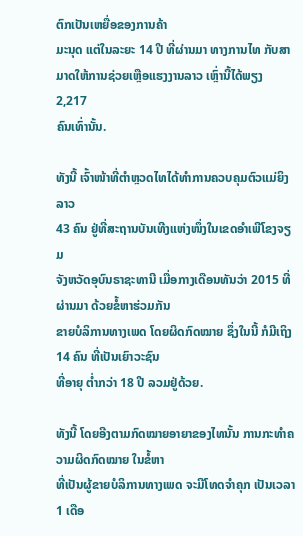ຕົກເປັນເຫຍື່ອຂອງການຄ້າ
ມະນຸດ ແຕ່ໃນລະຍະ 14 ປີ ທີ່ຜ່ານມາ ທາງການໄທ ກັບສາ
ມາດໃຫ້ການຊ່ວຍເຫຼືອແຮງງານລາວ ເຫຼົ່ານີ້ໄດ້ພຽງ 2,217
ຄົນເທົ່ານັ້ນ.

ທັງນີ້ ເຈົ້າໜ້າທີ່ຕຳຫຼວດໄທໄດ້ທຳການຄວບຄຸມຕົວແມ່ຍິງລາວ
43 ຄົນ ຢູ່ທີ່ສະຖານບັນເທີງແຫ່ງໜຶ່ງໃນເຂດອຳເພີໂຂງຈຽມ
ຈັງຫວັດອຸບົນຣາຊະທານີ ເມື່ອກາງເດືອນທັນວ່າ 2015 ທີ່ຜ່ານມາ ດ້ວຍຂໍ້ຫາຮ່ວມກັນ
ຂາຍບໍລິການທາງເພດ ໂດຍຜິດກົດໝາຍ ຊຶ່ງໃນນີ້ ກໍມີເຖິງ 14 ຄົນ ທີ່ເປັນເຍົາວະຊົນ
ທີ່ອາຍຸ ຕ່ຳກວ່າ 18 ປີ ລວມຢູ່ດ້ວຍ.

ທັງນີ້ ໂດຍອີງຕາມກົດໝາຍອາຍາຂອງໄທນັ້ນ ການກະທຳຄວາມຜິດກົດໝາຍ ໃນຂໍ້ຫາ
ທີ່ເປັນຜູ້ຂາຍບໍລິການທາງເພດ ຈະມີໂທດຈຳຄຸກ ເປັນເວລາ 1 ເດືອ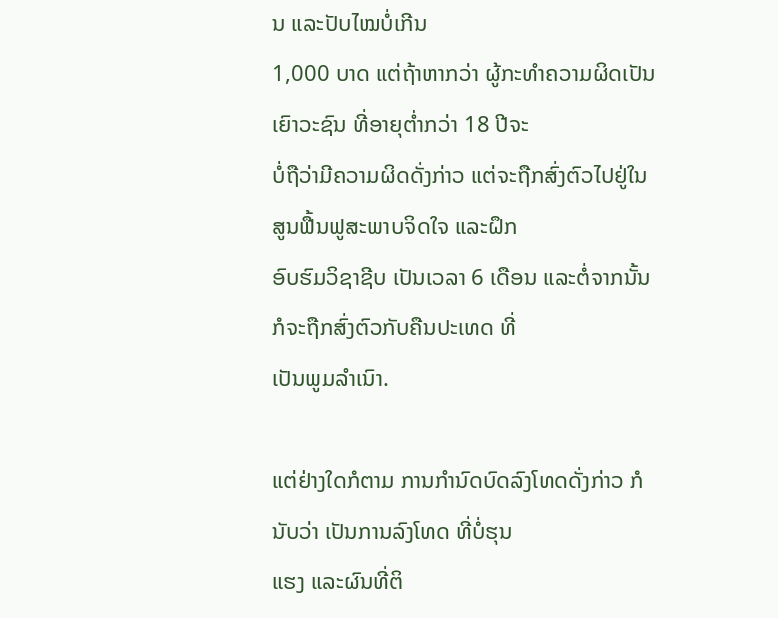ນ ແລະປັບໄໝບໍ່ເກີນ
1,000 ບາດ ແຕ່ຖ້າຫາກວ່າ ຜູ້ກະທຳຄວາມຜິດເປັນເຍົາວະຊົນ ທີ່ອາຍຸຕ່ຳກວ່າ 18 ປີຈະ
ບໍ່ຖືວ່າມີຄວາມຜິດດັ່ງກ່າວ ແຕ່ຈະຖືກສົ່ງຕົວໄປຢູ່ໃນສູນຟື້ນຟູສະພາບຈິດໃຈ ແລະຝຶກ
ອົບຮົມວິຊາຊີບ ເປັນເວລາ 6 ເດືອນ ແລະຕໍ່ຈາກນັ້ນ ກໍຈະຖືກສົ່ງຕົວກັບຄືນປະເທດ ທີ່
ເປັນພູມລຳເນົາ.

ແຕ່ຢ່າງໃດກໍຕາມ ການກຳນົດບົດລົງໂທດດັ່ງກ່າວ ກໍນັບວ່າ ເປັນການລົງໂທດ ທີ່ບໍ່ຮຸນ
ແຮງ ແລະຜົນທີ່ຕິ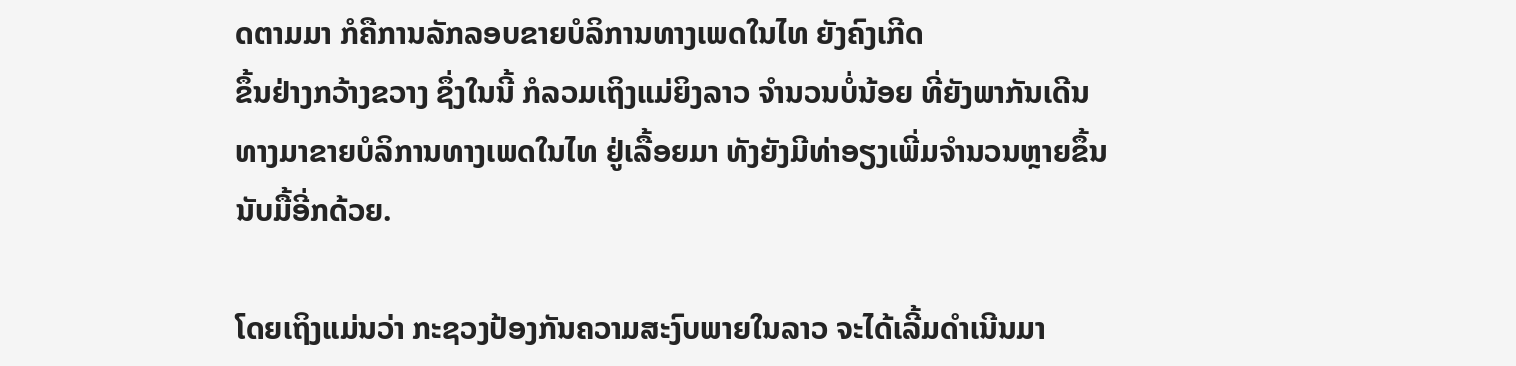ດຕາມມາ ກໍຄືການລັກລອບຂາຍບໍລິການທາງເພດໃນໄທ ຍັງຄົງເກີດ
ຂຶ້ນຢ່າງກວ້າງຂວາງ ຊຶ່ງໃນນີ້ ກໍລວມເຖິງແມ່ຍິງລາວ ຈຳນວນບໍ່ນ້ອຍ ທີ່ຍັງພາກັນເດີນ
ທາງມາຂາຍບໍລິການທາງເພດໃນໄທ ຢູ່ເລື້ອຍມາ ທັງຍັງມີທ່າອຽງເພີ່ມຈຳນວນຫຼາຍຂຶ້ນ
ນັບມື້ອີ່ກດ້ວຍ.

ໂດຍເຖິງແມ່ນວ່າ ກະຊວງປ້ອງກັນຄວາມສະງົບພາຍໃນລາວ ຈະໄດ້ເລີ້ມດຳເນີນມາ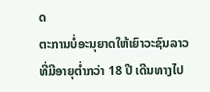ດ
ຕະການບໍ່ອະນຸຍາດໃຫ້ເຍົາວະຊົນລາວ ທີ່ມີອາຍຸຕ່ຳກວ່າ 18 ປີ ເດີນທາງໄປ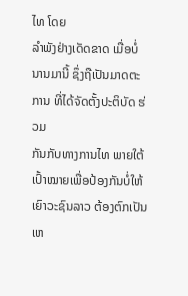ໄທ ໂດຍ
ລຳພັງຢ່າງເດັດຂາດ ເມື່ອບໍ່ນານມານີ້ ຊຶ່ງຖືເປັນມາດຕະການ ທີ່ໄດ້ຈັດຕັ້ງປະຕິບັດ ຮ່ວມ
ກັນກັບທາງການໄທ ພາຍໃຕ້ເປົ້າໝາຍເພື່ອປ້ອງກັນບໍ່ໃຫ້ເຍົາວະຊົນລາວ ຕ້ອງຕົກເປັນ
ເຫ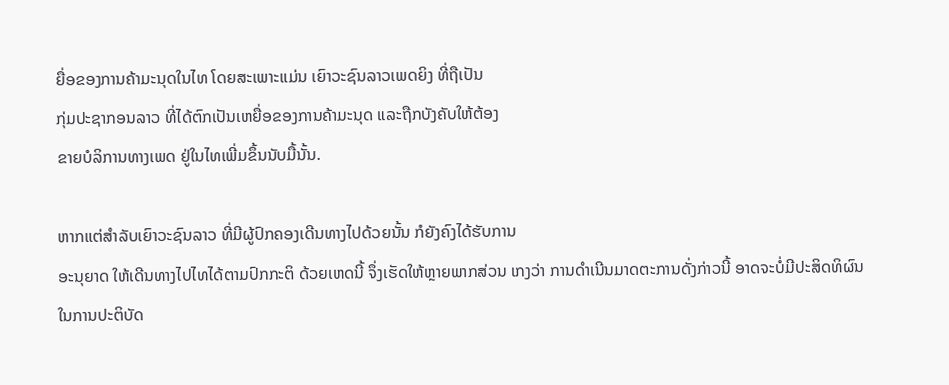ຍື່ອຂອງການຄ້າມະນຸດໃນໄທ ໂດຍສະເພາະແມ່ນ ເຍົາວະຊົນລາວເພດຍິງ ທີ່ຖືເປັນ
ກຸ່ມປະຊາກອນລາວ ທີ່ໄດ້ຕົກເປັນເຫຍື່ອຂອງການຄ້າມະນຸດ ແລະຖືກບັງຄັບໃຫ້ຕ້ອງ
ຂາຍບໍລິການທາງເພດ ຢູ່ໃນໄທເພີ່ມຂຶ້ນນັບມື້ນັ້ນ.

ຫາກແຕ່ສຳລັບເຍົາວະຊົນລາວ ທີ່ມີຜູ້ປົກຄອງເດີນທາງໄປດ້ວຍນັ້ນ ກໍຍັງຄົງໄດ້ຮັບການ
ອະນຸຍາດ ໃຫ້ເດີນທາງໄປໄທໄດ້ຕາມປົກກະຕິ ດ້ວຍເຫດນີ້ ຈຶ່ງເຮັດໃຫ້ຫຼາຍພາກສ່ວນ ເກງວ່າ ການດຳເນີນມາດຕະການດັ່ງກ່າວນີ້ ອາດຈະບໍ່ມີປະສິດທິຜົນ ໃນການປະຕິບັດ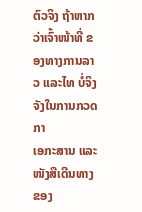ຕົວຈິງ ຖ້າຫາກວ່າເຈົ້າໜ້າທີ່ ຂອງທາງການລາວ ແລະໄທ ບໍ່ຈິງຈັງໃນການກວດກາ
ເອກະສານ ແລະໜັງສືເດີນທາງຂອງ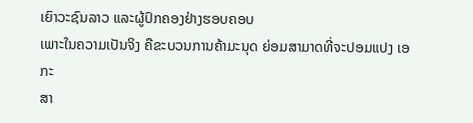ເຍົາວະຊົນລາວ ແລະຜູ້ປົກຄອງຢ່າງຮອບຄອບ
ເພາະໃນຄວາມເປັນຈິງ ຄືຂະບວນການຄ້າມະນຸດ ຍ່ອມສາມາດທີ່ຈະປອມແປງ ເອກະ
ສາ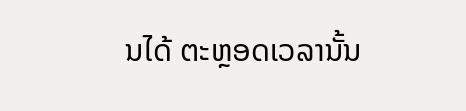ນໄດ້ ຕະຫຼອດເວລານັ້ນ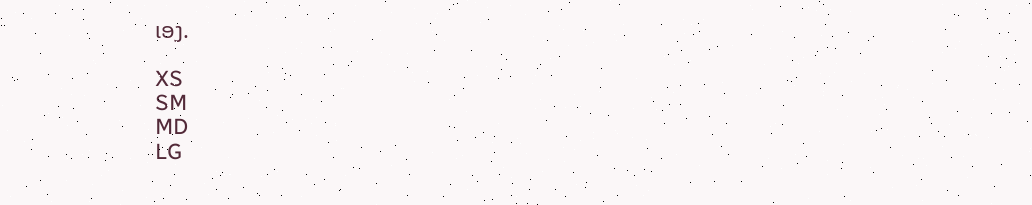ເອງ.

XS
SM
MD
LG